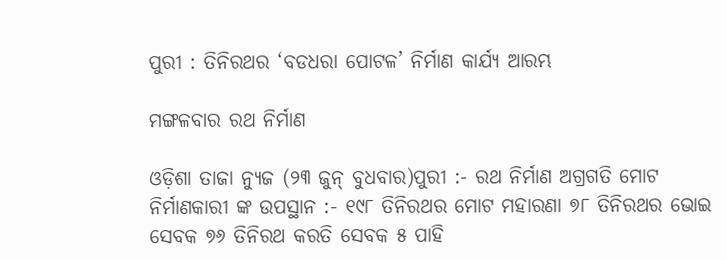ପୁରୀ : ତିନିରଥର ‘ବଡଧରା ପୋଟଳ’ ନିର୍ମାଣ କାର୍ଯ୍ୟ ଆରମ୍ଭ

ମଙ୍ଗଳବାର ରଥ ନିର୍ମାଣ

ଓଡ଼ିଶା ତାଜା ନ୍ୟୁଜ (୨୩ ଜୁନ୍‌ ବୁଧବାର)ପୁରୀ :- ରଥ ନିର୍ମାଣ ଅଗ୍ରଗତି ମୋଟ ନିର୍ମାଣକାରୀ ଙ୍କ ଉପସ୍ଥାନ :- ୧୯୮ ତିନିରଥର ମୋଟ ମହାରଣା ୭୮ ତିନିରଥର ଭୋଇ ସେବକ ୭୬ ତିନିରଥ କରତି ସେବକ ୫ ପାହି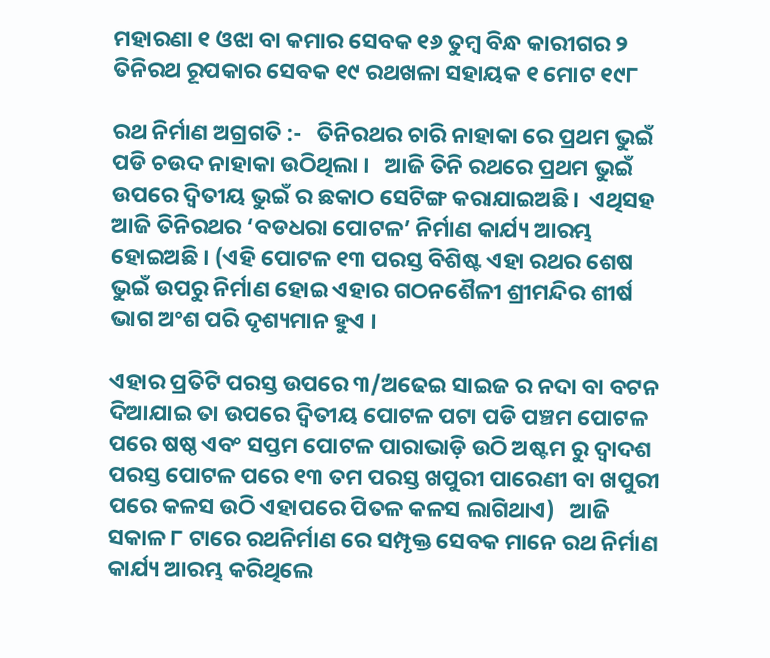ମହାରଣା ୧ ଓଝା ବା କମାର ସେବକ ୧୬ ତୁମ୍ବ ବିନ୍ଧ କାରୀଗର ୨ ତିନିରଥ ରୂପକାର ସେବକ ୧୯ ରଥଖଳା ସହାୟକ ୧ ମୋଟ ୧୯୮

ରଥ ନିର୍ମାଣ ଅଗ୍ରଗତି :-   ତିନିରଥର ଚାରି ନାହାକା ରେ ପ୍ରଥମ ଭୁଇଁ ପଡି ଚଉଦ ନାହାକା ଉଠିଥିଲା ।   ଆଜି ତିନି ରଥରେ ପ୍ରଥମ ଭୁଇଁ ଉପରେ ଦ୍ୱିତୀୟ ଭୁଇଁ ର ଛକାଠ ସେଟିଙ୍ଗ କରାଯାଇଅଛି।  ଏଥିସହ ଆଜି ତିନିରଥର ‘ବଡଧରା ପୋଟଳ’ ନିର୍ମାଣ କାର୍ଯ୍ୟ ଆରମ୍ଭ ହୋଇଅଛି । (ଏହି ପୋଟଳ ୧୩ ପରସ୍ତ ବିଶିଷ୍ଟ ଏହା ରଥର ଶେଷ ଭୁଇଁ ଉପରୁ ନିର୍ମାଣ ହୋଇ ଏହାର ଗଠନଶୈଳୀ ଶ୍ରୀମନ୍ଦିର ଶୀର୍ଷ ଭାଗ ଅଂଶ ପରି ଦୃଶ୍ୟମାନ ହୁଏ ।

ଏହାର ପ୍ରତିଟି ପରସ୍ତ ଉପରେ ୩/ଅଢେଇ ସାଇଜ ର ନଦା ବା ବଟନ ଦିଆଯାଇ ତା ଉପରେ ଦ୍ୱିତୀୟ ପୋଟଳ ପଟା ପଡି ପଞ୍ଚମ ପୋଟଳ ପରେ ଷଷ୍ଠ ଏବଂ ସପ୍ତମ ପୋଟଳ ପାରାଭାଡ଼ି ଉଠି ଅଷ୍ଟମ ରୁ ଦ୍ୱାଦଶ ପରସ୍ତ ପୋଟଳ ପରେ ୧୩ ତମ ପରସ୍ତ ଖପୁରୀ ପାରେଣୀ ବା ଖପୁରୀ ପରେ କଳସ ଉଠି ଏହାପରେ ପିତଳ କଳସ ଲାଗିଥାଏ)   ଆଜି ସକାଳ ୮ ଟାରେ ରଥନିର୍ମାଣ ରେ ସମ୍ପୃକ୍ତ ସେବକ ମାନେ ରଥ ନିର୍ମାଣ କାର୍ଯ୍ୟ ଆରମ୍ଭ କରିଥିଲେ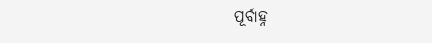ପୂର୍ବାହ୍ନ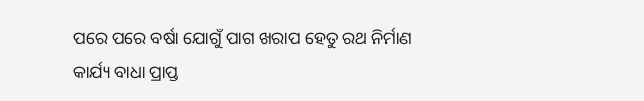ପରେ ପରେ ବର୍ଷା ଯୋଗୁଁ ପାଗ ଖରାପ ହେତୁ ରଥ ନିର୍ମାଣ କାର୍ଯ୍ୟ ବାଧା ପ୍ରାପ୍ତ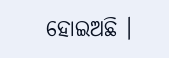ହୋଇଅଛି ।